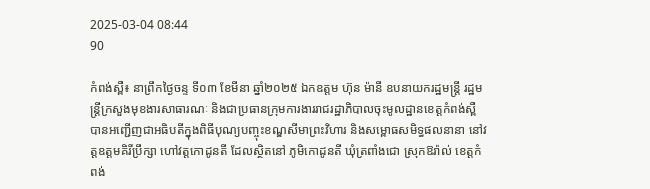2025-03-04 08:44
90

កំពង់ស្ពឺ៖ នាព្រឹកថ្ងៃចន្ទ ទី០៣ ខែមីនា ឆ្នាំ២០២៥ ឯកឧត្តម ហ៊ុន ម៉ានី ឧបនាយករដ្ឋមន្រ្តី រដ្ឋមន្រ្តីក្រសួងមុខងារសាធារណៈ និងជាប្រធានក្រុមការងាររាជរដ្ឋាភិបាលចុះមូលដ្ឋានខេត្តកំពង់ស្ពឺ បានអញ្ជើញជាអធិបតីក្នុងពិធីបុណ្យបញ្ចុះខណ្ឌសីមាព្រះវិហារ និងសម្ពោធសមិទ្ធផលនានា នៅវត្តឧត្តមគិរីប្រឹក្សា ហៅវត្តកោដូនតី ដែលស្ថិតនៅ ភូមិកោដូនតី ឃុំត្រពាំងជោ ស្រុកឱរ៉ាល់ ខេត្តកំពង់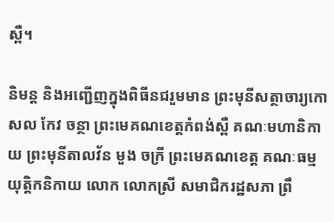ស្ពឺ។

និមន្ត និងអញ្ជើញក្នុងពិធីនជរួមមាន ព្រះមុនីសត្ថាចារ្យកោសល កែវ ចន្ថា ព្រះមេគណខេត្តកំពង់ស្ពឺ គណៈមហានិកាយ ព្រះមុនីតាលវ័ន មួង ចក្រី ព្រះមេគណខេត្ត គណៈធម្មយុត្តិកនិកាយ លោក លោកស្រី សមាជិករដ្ឋសភា ព្រឹ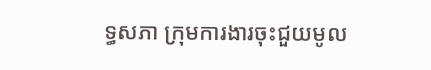ទ្ធសភា ក្រុមការងារចុះជួយមូល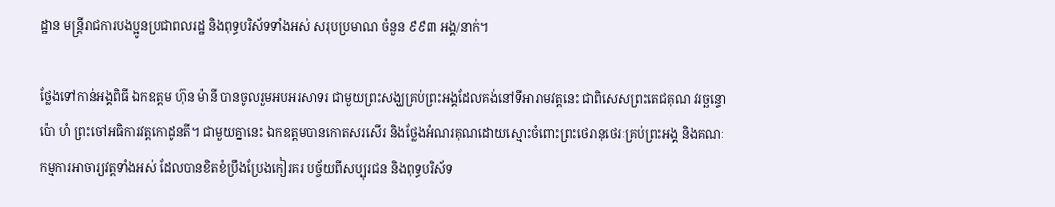ដ្ឋាន មន្រ្តីរាជការបងប្អូនប្រជាពលរដ្ឋ និងពុទ្ធបរិស័ទទាំងអស់ សរុបប្រមាណ ចំនួន ៩៩៣ អង្គ/នាក់។

ថ្លែងទៅកាន់អង្គពិធី ឯកឧត្តម ហ៊ុន ម៉ានី បានចូលរួមអបអរសាទរ ជាមួយព្រះសង្ឃគ្រប់ព្រះអង្គដែលគង់នៅទីអារាមវត្តនេះ ជាពិសេសព្រះតេជគុណ វរច្ឆន្ទោ ប៉ោ ហំ ព្រះចៅអធិការវត្តកោដូនតី។ ជាមួយគ្នានេះ ឯកឧត្តមបានកោតសរសើរ និងថ្លែងអំណរគុណដោយស្មោះចំពោះព្រះថេរានុថេរៈគ្រប់ព្រះអង្គ និងគណៈកម្មការអាចារ្យវត្តទាំងអស់ ដែលបានខិតខំប្រឹងប្រែងកៀរគរ បច្ច័យពីសប្បុរជន និងពុទ្ធបរិស័ទ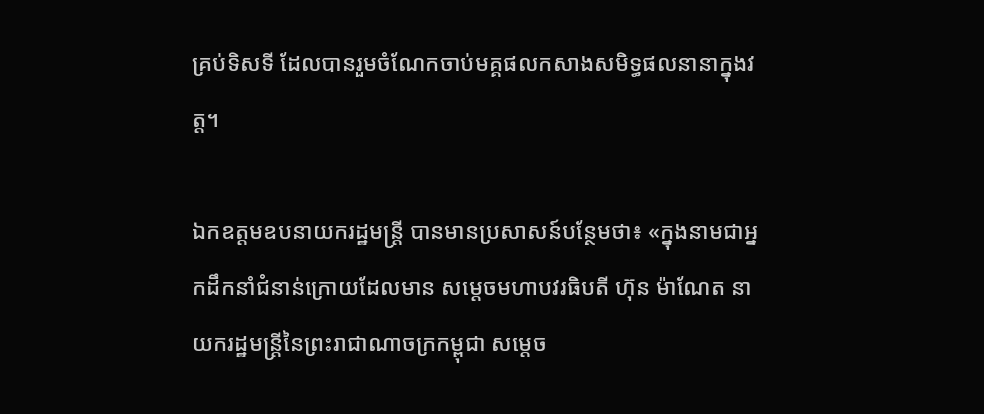គ្រប់ទិសទី ដែលបានរួមចំណែកចាប់មគ្គផលកសាងសមិទ្ធផលនានាក្នុងវត្ត។

ឯកឧត្តមឧបនាយករដ្ឋមន្រ្តី បានមានប្រសាសន៍បន្ថែមថា៖ «ក្នុងនាមជាអ្នកដឹកនាំជំនាន់ក្រោយដែលមាន សម្ដេចមហាបវរធិបតី ហ៊ុន ម៉ាណែត នាយករដ្ឋមន្ត្រីនៃព្រះរាជាណាចក្រកម្ពុជា សម្ដេច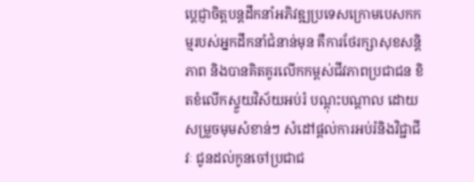ប្ដេជ្ញាចិត្តបន្តដឹកនាំអភិវឌ្ឍប្រទេសក្រោមបេសកកម្មរបស់អ្នកដឹកនាំជំនាន់មុន គឺការថែរក្សាសុខសន្តិភាព និងបានគិតគូរលើកកម្ពស់ជីវភាពប្រជាជន ខិតខំលើកស្ទួយវិស័យអប់រំ បណ្ដុះបណ្ដាល ដោយសម្រួចមុមសំខាន់ៗ សំដៅផ្ដល់ការអប់រំនិងវិជ្ជាជីវៈ ជូនដល់កូនចៅប្រជាជ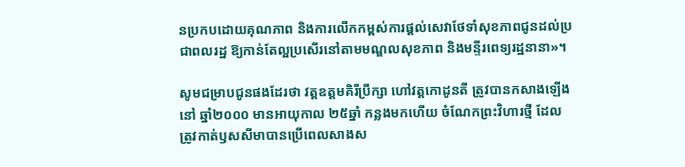នប្រកបដោយគុណភាព និងការលើកកម្ពស់ការផ្ដល់សេវាថែទាំសុខភាពជូនដល់ប្រជាពលរដ្ឋ ឱ្យកាន់តែល្អប្រសើរនៅតាមមណ្ឌលសុខភាព និងមន្ទីរពេទ្យរដ្ឋនានា»។

សូមជម្រាបជូនផងដែរថា វត្តឧត្តមគិរីប្រឹក្សា ហៅវត្តកោដូនតី ត្រូវបានកសាងឡើងនៅ ឆ្នាំ២០០០ មានអាយុកាល ២៥ឆ្នាំ កន្លងមកហើយ ចំណែកព្រះវិហារថ្មី ដែលត្រូវកាត់ឫសសីមាបានប្រើពេលសាងស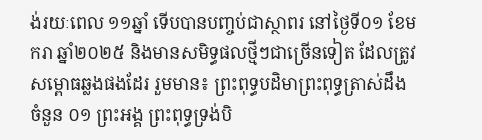ង់រយៈពេល ១១ឆ្នាំ ទើបបានបញ្ចប់ជាស្ថាពរ នៅថ្ងៃទី០១ ខែមករា ឆ្នាំ២០២៥ និងមានសមិទ្ធផលថ្មីៗជាច្រើនទៀត ដែលត្រូវសម្ពោធឆ្លងផងដែរ រួមមាន៖ ព្រះពុទ្ធបដិមាព្រះពុទ្ធត្រាស់ដឹង ចំនួន ០១ ព្រះអង្គ ព្រះពុទ្ធទ្រង់បិ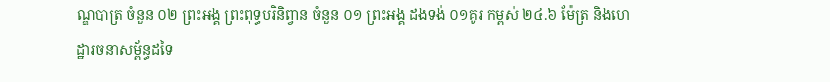ណ្ឌបាត្រ ចំនួន ០២ ព្រះអង្គ ព្រះពុទ្ធបរិនិព្វាន ចំនួន ០១ ព្រះអង្គ ដងទង់ ០១គូរ កម្ពស់ ២៤.៦ ម៉ែត្រ និងហេដ្ឋារចនាសម្ព័ន្ធដទៃ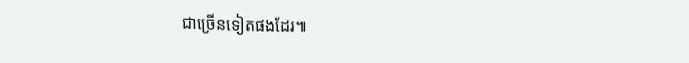ជាច្រើនទៀតផងដែរ៕